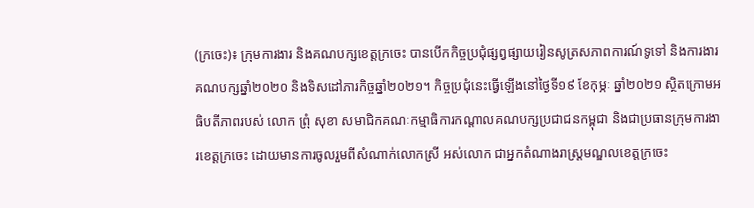(ក្រចេះ)៖ ក្រុមការងារ និងគណបក្សខេត្តក្រចេះ បានបើកកិច្ចប្រជុំផ្សព្វផ្សាយរៀនសូត្រសភាពការណ៍ទូទៅ និងការងារគណបក្សឆ្នាំ២០២០ និងទិសដៅភារកិច្ចឆ្នាំ២០២១។ កិច្ចប្រជុំនេះធ្វើឡើងនៅថ្ងៃទី១៩ ខែកុម្ភៈ ឆ្នាំ២០២១ ស្ថិតក្រោមអធិបតីភាពរបស់ លោក ព្រុំ សុខា សមាជិកគណៈកម្មាធិការកណ្តាលគណបក្សប្រជាជនកម្ពុជា និងជាប្រធានក្រុមការងារខេត្តក្រចេះ ដោយមានការចូលរួមពីសំណាក់លោកស្រី អស់លោក ជាអ្នកតំណាងរាស្ត្រមណ្ឌលខេត្តក្រចេះ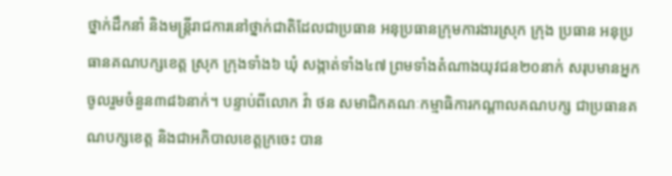ថ្នាក់ដឹកនាំ និងមន្ត្រីរាជការនៅថ្នាក់ជាតិដែលជាប្រធាន អនុប្រធានក្រុមការងារស្រុក ក្រុង ប្រធាន អនុប្រធានគណបក្សខេត្ត ស្រុក ក្រុងទាំង៦ ឃុំ សង្កាត់ទាំង៤៧ ព្រមទាំងតំណាងយុវជន២០នាក់ សរុបមានអ្នកចូលរួមចំនួន៣៨៦នាក់។ បន្ទាប់ពីលោក វ៉ា ថន សមាជិកគណៈកម្មាធិការកណ្តាលគណបក្ស ជាប្រធានគណបក្សខេត្ត និងជាអភិបាលខេត្តក្រចេះ បាន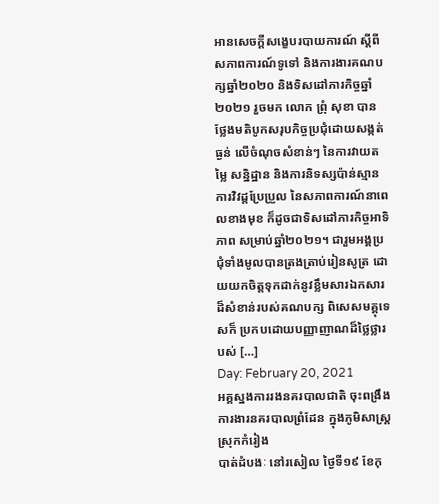អានសេចក្តីសង្ខេបរបាយការណ៍ ស្តីពីសភាពការណ៍ទូទៅ និងការងារគណបក្សឆ្នាំ២០២០ និងទិសដៅភារកិច្ចឆ្នាំ២០២១ រួចមក លោក ព្រុំ សុខា បានថ្លែងមតិបូកសរុបកិច្ចប្រជុំដោយសង្កត់ធ្ងន់ លើចំណុចសំខាន់ៗ នៃការវាយតម្លៃ សន្និដ្ឋាន និងការនិទស្សប៉ាន់ស្មានការវិវដ្តប្រែប្រួល នៃសភាពការណ៍នាពេលខាងមុខ ក៏ដូចជាទិសដៅភារកិច្ចអាទិភាព សម្រាប់ឆ្នាំ២០២១។ ជារួមអង្គប្រជុំទាំងមូលបានត្រងត្រាប់រៀនសូត្រ ដោយយកចិត្តទុកដាក់នូវខ្លឹមសារឯកសារដ៏សំខាន់របស់គណបក្ស ពិសេសមគ្គុទេសក៏ ប្រកបដោយបញ្ញាញាណដ៏ថ្លៃថ្លារបស់ […]
Day: February 20, 2021
អគ្គស្នងការរងនគរបាលជាតិ ចុះពង្រឹងការងារនគរបាលព្រំដែន ក្នុងភូមិសាស្ត្រស្រុកកំរៀង
បាត់ដំបងៈ នៅរសៀល ថ្ងៃទី១៩ ខែកុ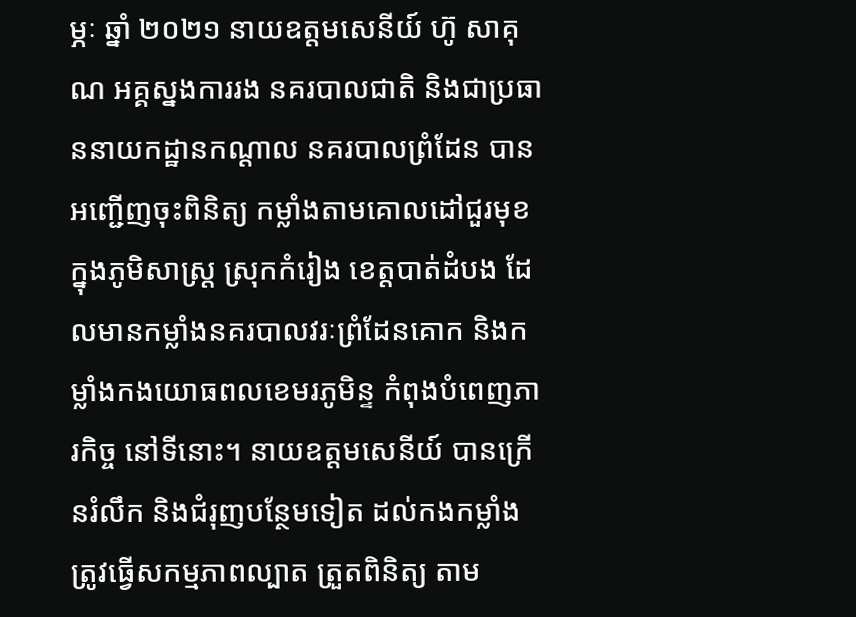ម្ភៈ ឆ្នាំ ២០២១ នាយឧត្តមសេនីយ៍ ហ៊ូ សាគុណ អគ្គស្នងការរង នគរបាលជាតិ និងជាប្រធាននាយកដ្ឋានកណ្ដាល នគរបាលព្រំដែន បានអញ្ជើញចុះពិនិត្យ កម្លាំងតាមគោលដៅជួរមុខ ក្នុងភូមិសាស្ត្រ ស្រុកកំរៀង ខេត្តបាត់ដំបង ដែលមានកម្លាំងនគរបាលវរៈព្រំដែនគោក និងកម្លាំងកងយោធពលខេមរភូមិន្ទ កំពុងបំពេញភារកិច្ច នៅទីនោះ។ នាយឧត្តមសេនីយ៍ បានក្រេីនរំលឹក និងជំរុញបន្ថែមទៀត ដល់កងកម្លាំង ត្រូវធ្វេីសកម្មភាពល្បាត ត្រួតពិនិត្យ តាម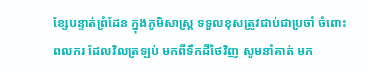ខ្សែបន្ទាត់ព្រំដែន ក្នុងភូមិសាស្ត្រ ទទួលខុសត្រូវជាប់ជាប្រចាំ ចំពោះពលករ ដែលវិលត្រឡប់ មកពីទឹកដីថៃវិញ សូមនាំគាត់ មក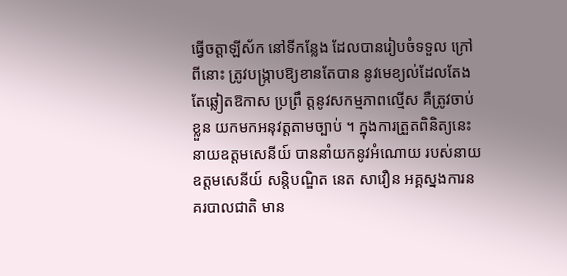ធ្វើចត្តាឡីស័ក នៅទីកន្លែង ដែលបានរៀបចំទទួល ក្រៅពីនោះ ត្រូវបង្ក្រាបឱ្យខានតែបាន នូវមេខ្យល់ដែលតែងតែឆ្លៀតឱកាស ប្រព្រឹ ត្តនូវសកម្មភាពល្មេីស គឺត្រូវចាប់ខ្លួន យកមកអនុវត្តតាមច្បាប់ ។ ក្នុងការត្រួតពិនិត្យនេះ នាយឧត្តមសេនីយ៍ បាននាំយកនូវអំណោយ របស់នាយឧត្តមសេនីយ៍ សន្តិបណ្ឌិត នេត សាវឿន អគ្គស្នងការនគរបាលជាតិ មាន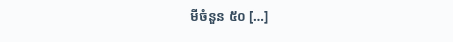មីចំនួន ៥០ […]